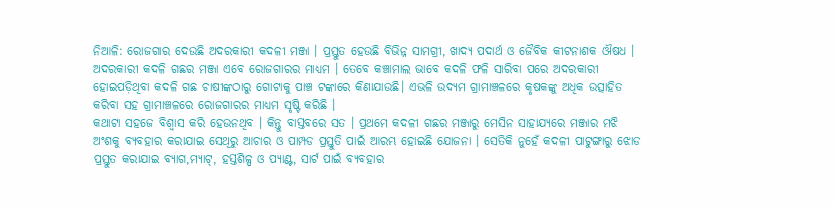ନିଆଳି: ରୋଜଗାର ଦେଉଛି ଅଦରକାରୀ କଦଳୀ ମଞ୍ଜା । ପ୍ରସ୍ତୁତ ହେଉଛି ବିଭିନ୍ନ ସାମଗ୍ରୀ, ଖାଦ୍ୟ ପଦାର୍ଥ ଓ ଜୈବିକ କୀଟନାଶକ ଔଷଧ । ଅଦରକାରୀ କଦଳି ଗଛର ମଞ୍ଜା ଏବେ ରୋଜଗାରର ମାଧ୍ୟମ । ତେବେ କଞ୍ଚାମାଲ ଭାବେ କଦଳି ଫଳି ସାରିବା ପରେ ଅଦରକାରୀ ହୋଇପଡ଼ିଥିବା କଦଳି ଗଛ ଚାଷୀଙ୍କଠାରୁ ଗୋଟାକୁ ପାଞ୍ଚ ଟଙ୍କାରେ କିଣାଯାଉଛି। ଏଭଳି ଉଦ୍ୟମ ଗ୍ରାମାଞ୍ଚଳରେ କୃଷକଙ୍କୁ ଅଧିକ ଉତ୍ସାହିତ କରିବା ସହ ଗ୍ରାମାଞ୍ଚଳରେ ରୋଜଗାରର ମାଧ୍ୟମ ସୃଷ୍ଟି କରିଛି ।
କଥାଟା ସହଜେ ବିଶ୍ବାସ କରି ହେଉନଥିବ । କିନ୍ତୁ ବାସ୍ତବରେ ସତ । ପ୍ରଥମେ କଦଳୀ ଗଛର ମଞ୍ଜାରୁ ମେସିନ ସାହାଯ୍ୟରେ ମଞ୍ଜାର ମଝି ଅଂଶକୁ ବ୍ୟବହାର କରାଯାଇ ସେଥିରୁ ଆଚାର ଓ ପାମ୍ପଡ ପ୍ରସ୍ତୁତି ପାଇଁ ଆରମ୍ଭ ହୋଇଛି ଯୋଜନା । ସେତିକି ନୁହେଁ କଦଳୀ ପାଟୁଙ୍ଗାରୁ ଝୋଡ ପ୍ରସ୍ତୁତ କରାଯାଇ ବ୍ୟାଗ,ମ୍ଯାଟ୍, ହସ୍ତଶିଳ୍ପ ଓ ପ୍ଯାଣ୍ଟ, ସାର୍ଟ ପାଇଁ ବ୍ୟବହାର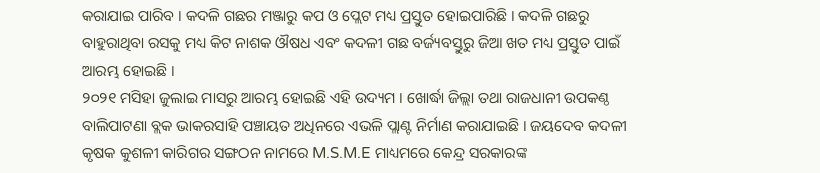କରାଯାଇ ପାରିବ । କଦଳି ଗଛର ମଞ୍ଜାରୁ କପ ଓ ପ୍ଲେଟ ମଧ୍ୟ ପ୍ରସ୍ତୁତ ହୋଇପାରିଛି । କଦଳି ଗଛରୁ ବାହୁରାଥିବା ରସକୁ ମଧ୍ୟ କିଟ ନାଶକ ଔଷଧ ଏବଂ କଦଳୀ ଗଛ ବର୍ଜ୍ୟବସ୍ତୁରୁ ଜିଆ ଖତ ମଧ୍ୟ ପ୍ରସ୍ତୁତ ପାଇଁ ଆରମ୍ଭ ହୋଇଛି ।
୨୦୨୧ ମସିହା ଜୁଲାଇ ମାସରୁ ଆରମ୍ଭ ହୋଇଛି ଏହି ଉଦ୍ୟମ । ଖୋର୍ଦ୍ଧା ଜିଲ୍ଲା ତଥା ରାଜଧାନୀ ଉପକଣ୍ଠ ବାଲିପାଟଣା ବ୍ଲକ ଭାକରସାହି ପଞ୍ଚାୟତ ଅଧିନରେ ଏଭଳି ପ୍ଲାଣ୍ଟ ନିର୍ମାଣ କରାଯାଇଛି । ଜୟଦେବ କଦଳୀ କୃଷକ କୁଶଳୀ କାରିଗର ସଙ୍ଗଠନ ନାମରେ M.S.M.E ମାଧ୍ୟମରେ କେନ୍ଦ୍ର ସରକାରଙ୍କ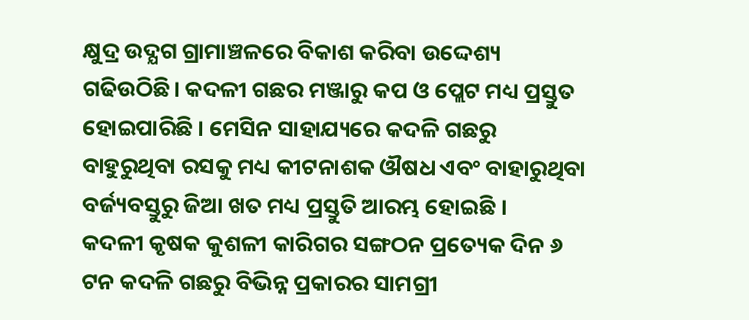କ୍ଷୁଦ୍ର ଉଦ୍ଯଗ ଗ୍ରାମାଞ୍ଚଳରେ ବିକାଶ କରିବା ଉଦ୍ଦେଶ୍ୟ ଗଢିଉଠିଛି। କଦଳୀ ଗଛର ମଞ୍ଜାରୁ କପ ଓ ପ୍ଲେଟ ମଧ୍ୟ ପ୍ରସ୍ତୁତ ହୋଇପାରିଛି । ମେସିନ ସାହାଯ୍ୟରେ କଦଳି ଗଛରୁ ବାହୁରୁଥିବା ରସକୁ ମଧ୍ୟ କୀଟନାଶକ ଔଷଧ ଏବଂ ବାହାରୁଥିବା ବର୍ଜ୍ୟବସ୍ତୁରୁ ଜିଆ ଖତ ମଧ୍ୟ ପ୍ରସ୍ତୁତି ଆରମ୍ଭ ହୋଇଛି ।
କଦଳୀ କୃଷକ କୁଶଳୀ କାରିଗର ସଙ୍ଗଠନ ପ୍ରତ୍ୟେକ ଦିନ ୬ ଟନ କଦଳି ଗଛରୁ ବିଭିନ୍ନ ପ୍ରକାରର ସାମଗ୍ରୀ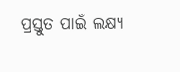ପ୍ରସ୍ତୁତ ପାଇଁ ଲକ୍ଷ୍ୟ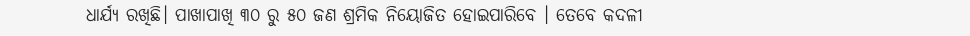ଧାର୍ଯ୍ୟ ରଖିଛି। ପାଖାପାଖି ୩୦ ରୁ ୫୦ ଜଣ ଶ୍ରମିକ ନିୟୋଜିତ ହୋଇପାରିବେ । ତେବେ କଦଳୀ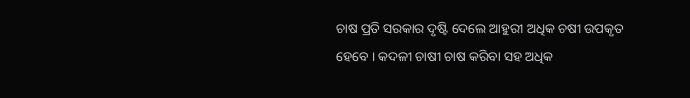ଚାଷ ପ୍ରତି ସରକାର ଦୃଷ୍ଟି ଦେଲେ ଆହୁରୀ ଅଧିକ ଚଷୀ ଉପକୃତ ହେବେ । କଦଳୀ ଚାଷୀ ଚାଷ କରିବା ସହ ଅଧିକ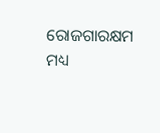ରୋଜଗାରକ୍ଷମ ମଧ୍ୟ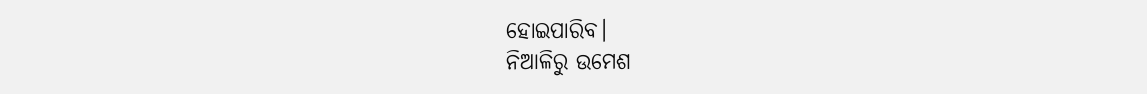ହୋଇପାରିବ।
ନିଆଳିରୁ ଉମେଶ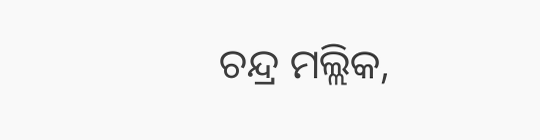ଚନ୍ଦ୍ର ମଲ୍ଲିକ,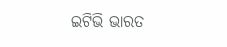ଇଟିଭି ଭାରତ